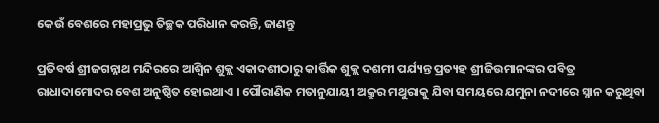କେଉଁ ବେଶରେ ମହାପ୍ରଭୁ ତିଚ୍ଛକ ପରିଧାନ କରନ୍ତି, ଜାଣନ୍ତୁ

ପ୍ରତିବର୍ଷ ଶ୍ରୀଜଗନ୍ନାଥ ମନ୍ଦିରରେ ଆଶ୍ୱିନ ଶୁକ୍ଲ ଏକାଦଶୀଠାରୁ କାର୍ତ୍ତିକ ଶୁକ୍ଲ ଦଶମୀ ପର୍ଯ୍ୟନ୍ତ ପ୍ରତ୍ୟହ ଶ୍ରୀଜିଉମାନଙ୍କର ପବିତ୍ର ରାଧାଦାମୋଦର ବେଶ ଅନୁଷ୍ଠିତ ହୋଇଥାଏ । ପୌରାଣିକ ମତାନୁଯାୟୀ ଅକ୍ରୁର ମଥୁରାକୁ ଯିବା ସମୟରେ ଯମୁନା ନଦୀରେ ସ୍ନାନ କରୁଥିବା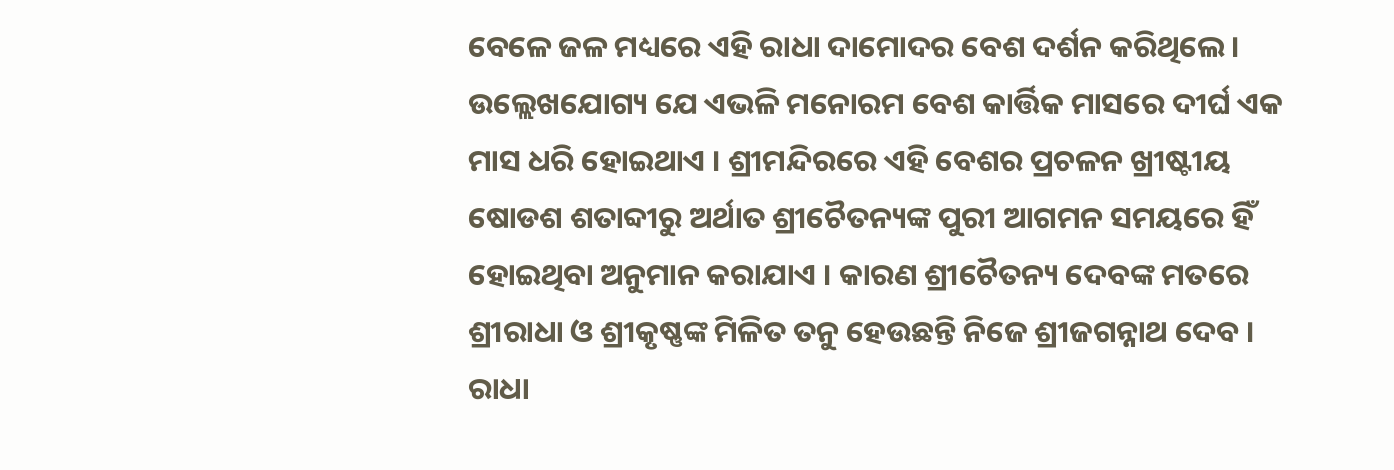ବେଳେ ଜଳ ମଧ୍ୟରେ ଏହି ରାଧା ଦାମୋଦର ବେଶ ଦର୍ଶନ କରିଥିଲେ । ଉଲ୍ଲେଖଯୋଗ୍ୟ ଯେ ଏଭଳି ମନୋରମ ବେଶ କାର୍ତ୍ତିକ ମାସରେ ଦୀର୍ଘ ଏକ ମାସ ଧରି ହୋଇଥାଏ । ଶ୍ରୀମନ୍ଦିରରେ ଏହି ବେଶର ପ୍ରଚଳନ ଖ୍ରୀଷ୍ଟୀୟ ଷୋଡଶ ଶତାବ୍ଦୀରୁ ଅର୍ଥାତ ଶ୍ରୀଚୈତନ୍ୟଙ୍କ ପୁରୀ ଆଗମନ ସମୟରେ ହିଁ ହୋଇଥିବା ଅନୁମାନ କରାଯାଏ । କାରଣ ଶ୍ରୀଚୈତନ୍ୟ ଦେବଙ୍କ ମତରେ ଶ୍ରୀରାଧା ଓ ଶ୍ରୀକୃଷ୍ଣଙ୍କ ମିଳିତ ତନୁ ହେଉଛନ୍ତି ନିଜେ ଶ୍ରୀଜଗନ୍ନାଥ ଦେବ । ରାଧା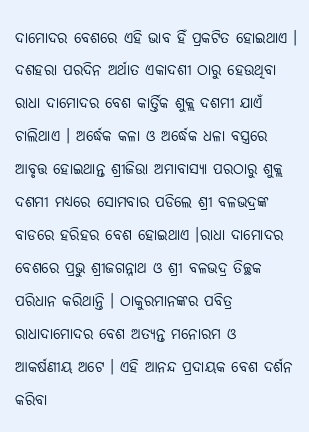ଦାମୋଦର ବେଶରେ ଏହି ଭାବ ହିଁ ପ୍ରକଟିତ ହୋଇଥାଏ ।
ଦଶହରା ପରଦିନ ଅର୍ଥାତ ଏକାଦଶୀ ଠାରୁ ହେଉଥିବା ରାଧା ଦାମୋଦର ବେଶ କାର୍ତ୍ତିକ ଶୁକ୍ଲ ଦଶମୀ ଯାଏଁ ଚାଲିଥାଏ । ଅର୍ଦ୍ଧେକ କଳା ଓ ଅର୍ଦ୍ଧେକ ଧଳା ବସ୍ତ୍ରରେ ଆବୃତ୍ତ ହୋଇଥାନ୍ତ ଶ୍ରୀଜିଉା ଅମାବାସ୍ୟା ପରଠାରୁ ଶୁକ୍ଲ ଦଶମୀ ମଧ୍ୟରେ ସୋମବାର ପଡିଲେ ଶ୍ରୀ ବଳଭଦ୍ରଙ୍କ ବାଡରେ ହରିହର ବେଶ ହୋଇଥାଏ ।ରାଧା ଦାମୋଦର ବେଶରେ ପ୍ରଭୁ ଶ୍ରୀଜଗନ୍ନାଥ ଓ ଶ୍ରୀ ବଳଭଦ୍ର ତିଚ୍ଛକ ପରିଧାନ କରିଥାନ୍ତି । ଠାକୁରମାନଙ୍କର ପବିତ୍ର ରାଧାଦାମୋଦର ବେଶ ଅତ୍ୟନ୍ତ ମନୋରମ ଓ ଆକର୍ଷଣୀୟ ଅଟେ । ଏହି ଆନନ୍ଦ ପ୍ରଦାୟକ ବେଶ ଦର୍ଶନ କରିବା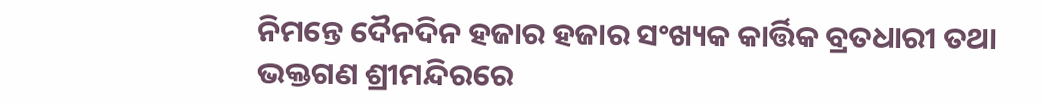ନିମନ୍ତେ ଦୈନଦିନ ହଜାର ହଜାର ସଂଖ୍ୟକ କାର୍ତ୍ତିକ ବ୍ରତଧାରୀ ତଥା ଭକ୍ତଗଣ ଶ୍ରୀମନ୍ଦିରରେ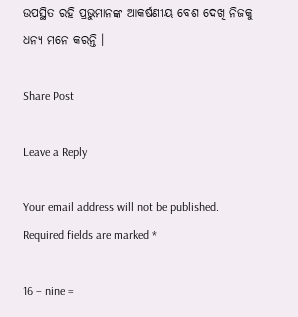ଉପସ୍ଥିତ ରହି ପ୍ରଭୁମାନଙ୍କ ଆକର୍ଷଣୀୟ ବେଶ ଦେଖି ନିଜକୁ ଧନ୍ୟ ମନେ କରନ୍ତି ।

Share Post

Leave a Reply

Your email address will not be published. Required fields are marked *

16 − nine =